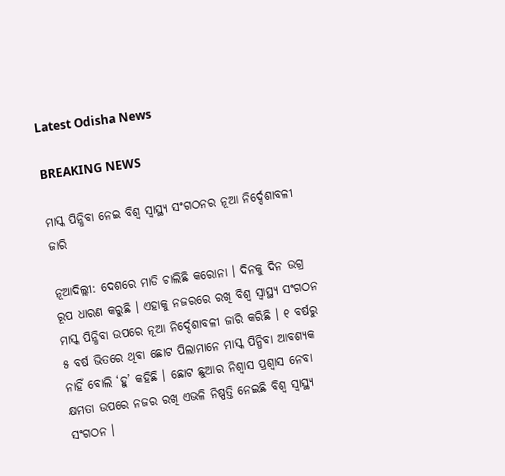Latest Odisha News

BREAKING NEWS

ମାସ୍କ ପିନ୍ଧିବା ନେଇ ବିଶ୍ୱ ସ୍ୱାସ୍ଥ୍ୟ ସଂଗଠନର ନୂଆ ନିର୍ଦ୍ଦେଶାବଳୀ ଜାରି

ନୂଆଦିଲ୍ଲୀ: ଦେଶରେ ମାଡି ଚାଲିଛି କରୋନା । ଦିନକୁ ଦିନ ଉଗ୍ର ରୂପ ଧାରଣ କରୁଛି । ଏହାକୁ ନଜରରେ ରଖି ବିଶ୍ୱ ସ୍ୱାସ୍ଥ୍ୟ ସଂଗଠନ ମାସ୍କ ପିନ୍ଧିବା ଉପରେ ନୂଆ ନିର୍ଦ୍ଦେଶାବଳୀ ଜାରି କରିଛି । ୧ ବର୍ଷରୁ ୫ ବର୍ଷ ଭିତରେ ଥିବା ଛୋଟ ପିଲାମାନେ ମାସ୍କ ପିନ୍ଧିବା ଆବଶ୍ୟକ ନାହିଁ ବୋଲି ‘ହୁ’ କହିଛି । ଛୋଟ ଛୁଆର ନିଶ୍ୱାସ ପ୍ରଶ୍ୱାସ ନେବା କ୍ଷମତା ଉପରେ ନଜର ରଖି ଏଭଳି ନିଷ୍ପତ୍ତି ନେଇଛି ବିଶ୍ୱ ସ୍ୱାସ୍ଥ୍ୟ ସଂଗଠନ ।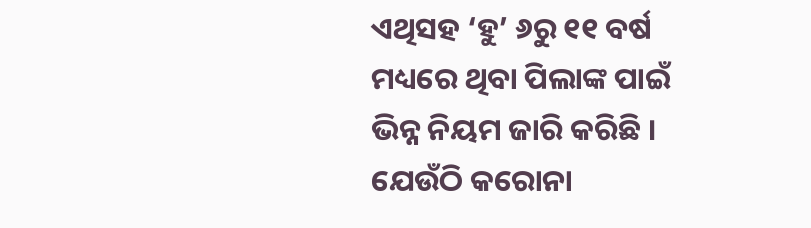ଏଥିସହ ‘ହୁ’ ୬ରୁ ୧୧ ବର୍ଷ ମଧ୍ୟରେ ଥିବା ପିଲାଙ୍କ ପାଇଁ ଭିନ୍ନ ନିୟମ ଜାରି କରିଛି । ଯେଉଁଠି କରୋନା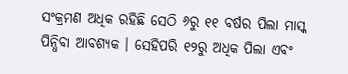ସଂକ୍ରମଣ ଅଧିକ ରହିଛି ସେଠି ୬ରୁ ୧୧ ବର୍ଷର ପିଲା ମାସ୍କ ପିନ୍ଧିବା ଆବଶ୍ୟକ । ସେହିପରି ୧୨ରୁ ଅଧିକ ପିଲା ଏବଂ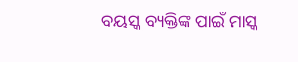ବୟସ୍କ ବ୍ୟକ୍ତିଙ୍କ ପାଇଁ ମାସ୍କ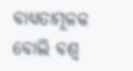ବାଧ୍ୟତାମୂଳକ ବୋଲି ବଶ୍ୱ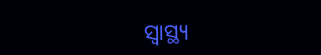ସ୍ୱାସ୍ଥ୍ୟ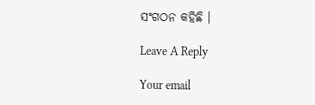ସଂଗଠନ କହିଛି ।

Leave A Reply

Your email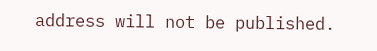address will not be published.